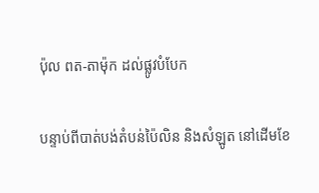ប៉ុល ពត-តាម៉ុក ដល់ផ្លូវបំបែក

បន្ទាប់ពីបាត់បង់តំបន់ប៉ៃលិន និងសំឡូត នៅដើមខែ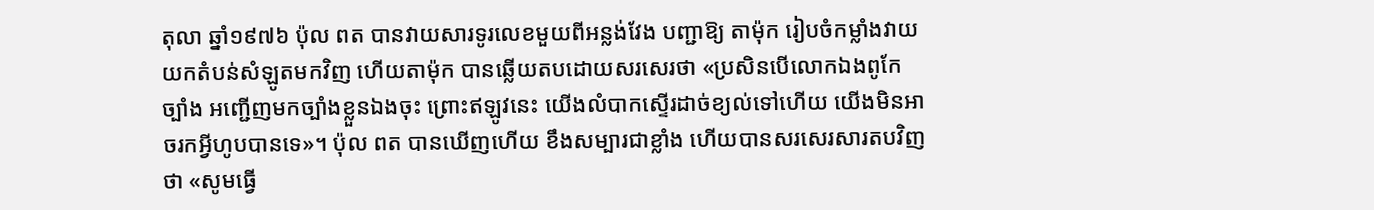តុលា ឆ្នាំ១៩៧៦ ប៉ុល ពត បានវាយសារទូរលេខមួយពីអន្លង់វែង បញ្ជាឱ្យ តាម៉ុក រៀបចំកម្លាំងវាយយកតំបន់សំឡូតមកវិញ ហើយតាម៉ុក បានឆ្លើយតបដោយសរសេរថា «ប្រសិនបើលោកឯងពូកែច្បាំង អញ្ជើញមកច្បាំងខ្លួនឯងចុះ ព្រោះឥឡូវនេះ យើងលំបាកស្ទើរដាច់ខ្យល់ទៅហើយ យើងមិនអាចរកអ្វីហូបបានទេ»។ ប៉ុល ពត បានឃើញហើយ ខឹងសម្បារជាខ្លាំង ហើយបានសរសេរសារតបវិញថា «សូមធ្វើ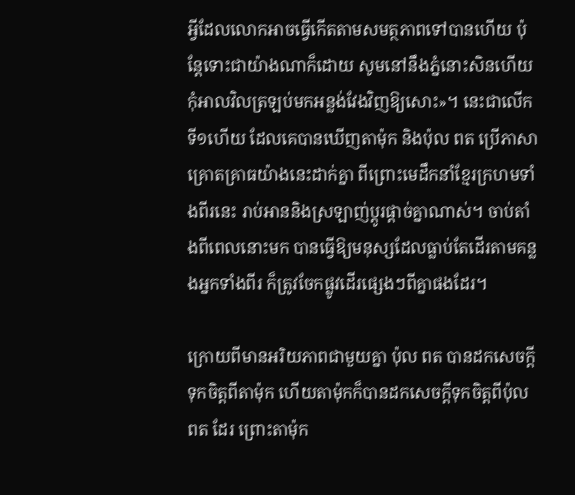អ្វីដែលលោកអាចធ្វើកើតតាមសមត្ថភាពទៅបានហើយ ប៉ុន្តែទោះជាយ៉ាងណាក៏ដោយ សូមនៅនឹងភ្នំនោះសិនហើយ កុំអាលវិលត្រឡប់មកអន្លង់វែងវិញឱ្យសោះ»។ នេះជាលើកទី១ហើយ ដែលគេបានឃើញតាម៉ុក និងប៉ុល ពត ប្រើភាសាគ្រោតគ្រាធយ៉ាងនេះដាក់គ្នា ពីព្រោះមេដឹកនាំខ្មែរក្រហមទាំងពីរនេះ រាប់អាននិងស្រឡាញ់ប្តូរផ្តាច់គ្នាណាស់។ ចាប់តាំងពីពេលនោះមក បានធ្វើឱ្យមនុស្សដែលធ្លាប់តែដើរតាមគន្លងអ្នកទាំងពីរ ក៏ត្រូវចែកផ្លូវដើរផ្សេងៗពីគ្នាផងដែរ។

ក្រោយពីមានអរិយភាពជាមួយគ្នា ប៉ុល ពត បានដកសេចក្តីទុកចិត្តពីតាម៉ុក ហើយតាម៉ុកក៏បានដកសេចក្តីទុកចិត្តពីប៉ុល ពត ដែរ ព្រោះតាម៉ុក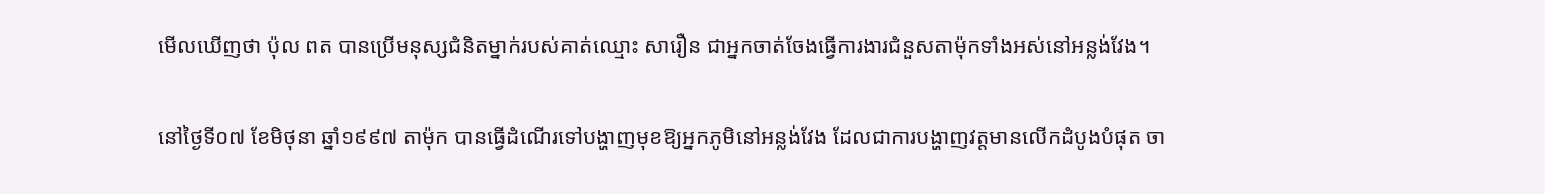មើលឃើញថា ប៉ុល ពត បានប្រើមនុស្សជំនិតម្នាក់របស់គាត់ឈ្មោះ សារឿន ជាអ្នកចាត់ចែងធ្វើការងារជំនួសតាម៉ុកទាំងអស់នៅអន្លង់វែង។

នៅថ្ងៃទី០៧ ខែមិថុនា ឆ្នាំ១៩៩៧ តាម៉ុក បានធ្វើដំណើរទៅបង្ហាញមុខឱ្យអ្នកភូមិនៅអន្លង់វែង ដែលជាការបង្ហាញវត្តមានលើកដំបូងបំផុត ចា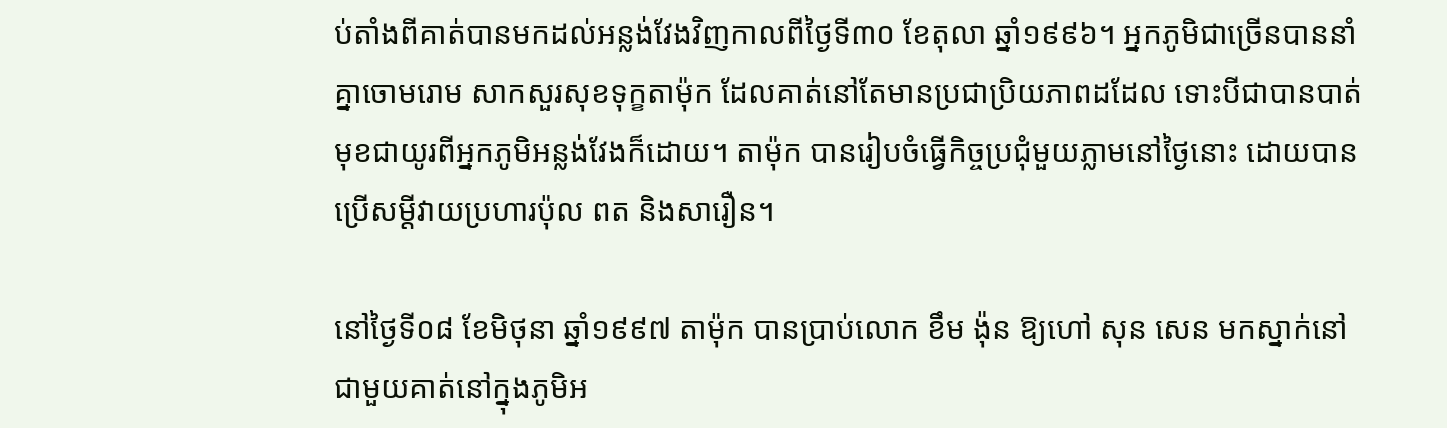ប់តាំងពីគាត់បានមកដល់អន្លង់វែងវិញកាលពីថ្ងៃទី៣០ ខែតុលា ឆ្នាំ១៩៩៦។ អ្នកភូមិជាច្រើនបាននាំគ្នាចោមរោម សាកសួរសុខទុក្ខតាម៉ុក ដែលគាត់នៅតែមានប្រជាប្រិយភាពដដែល ទោះបីជាបានបាត់មុខជាយូរពីអ្នកភូមិអន្លង់វែងក៏ដោយ។ តាម៉ុក បានរៀបចំធ្វើកិច្ចប្រជុំមួយភ្លាមនៅថ្ងៃនោះ ដោយបានប្រើសម្តីវាយប្រហារប៉ុល ពត និងសារឿន។

នៅថ្ងៃទី០៨ ខែមិថុនា ឆ្នាំ១៩៩៧ តាម៉ុក បានប្រាប់លោក ខឹម ង៉ុន ឱ្យហៅ សុន សេន មកស្នាក់នៅជាមួយគាត់នៅក្នុងភូមិអ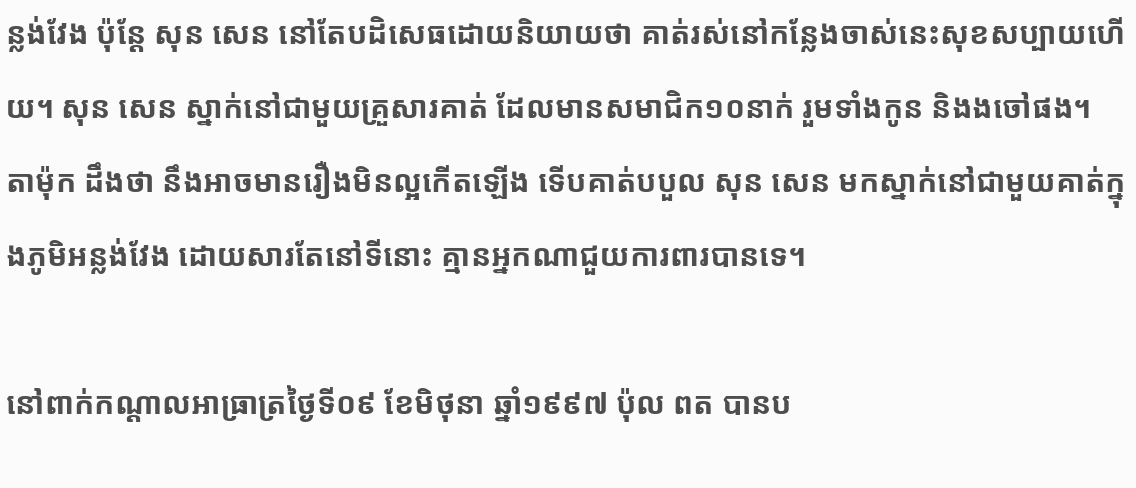ន្លង់វែង ប៉ុន្តែ សុន សេន នៅតែបដិសេធដោយនិយាយថា គាត់រស់នៅកន្លែងចាស់នេះសុខសប្បាយហើយ។ សុន សេន ស្នាក់នៅជាមួយគ្រួសារគាត់ ដែលមានសមាជិក១០នាក់ រួមទាំងកូន និងងចៅផង។ តាម៉ុក ដឹងថា នឹងអាចមានរឿងមិនល្អកើតឡើង ទើបគាត់បបួល សុន សេន មកស្នាក់នៅជាមួយគាត់ក្នុងភូមិអន្លង់វែង ដោយសារតែនៅទីនោះ គ្មានអ្នកណាជួយការពារបានទេ។

នៅពាក់កណ្តាលអាធ្រាត្រថ្ងៃទី០៩ ខែមិថុនា ឆ្នាំ១៩៩៧ ប៉ុល ពត បានប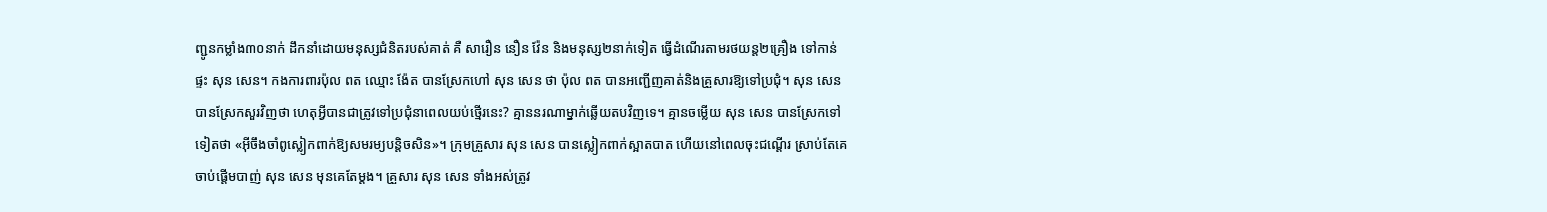ញ្ជូនកម្លាំង៣០នាក់ ដឹកនាំដោយមនុស្សជំនិតរបស់គាត់ គឺ សារឿន នឿន វ៉ែន និងមនុស្ស២នាក់ទៀត ធ្វើដំណើរតាមរថយន្ត២គ្រឿង ទៅកាន់ផ្ទះ សុន សេន។ កងការពារប៉ុល ពត ឈ្មោះ ង៉ែត បានស្រែកហៅ សុន សេន ថា ប៉ុល ពត បានអញ្ជើញគាត់និងគ្រួសារឱ្យទៅប្រជុំ។ សុន សេន បានស្រែកសួរវិញថា ហេតុអ្វីបានជាត្រូវទៅប្រជុំនាពេលយប់ថ្មើរនេះ? គ្មាននរណាម្នាក់ឆ្លើយតបវិញទេ។ គ្មានចម្លើយ សុន សេន បានស្រែកទៅទៀតថា «អ៊ីចឹងចាំពូស្លៀកពាក់ឱ្យសមរម្យបន្តិចសិន»។ ក្រុមគ្រួសារ សុន សេន បានស្លៀកពាក់ស្អាតបាត ហើយនៅពេលចុះជណ្តើរ ស្រាប់តែគេចាប់ផ្តើមបាញ់ សុន សេន មុនគេតែម្តង។ គ្រួសារ សុន សេន ទាំងអស់ត្រូវ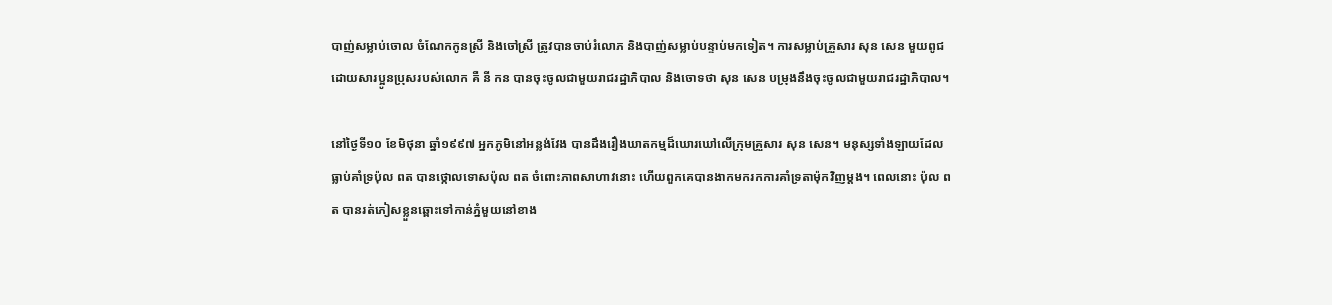បាញ់សម្លាប់ចោល ចំណែកកូនស្រី និងចៅស្រី ត្រូវបានចាប់រំលោភ និងបាញ់សម្លាប់បន្ទាប់មកទៀត។ ការសម្លាប់គ្រួសារ សុន សេន មួយពូជ ដោយសារប្អូនប្រុសរបស់លោក គឺ នី កន បានចុះចូលជាមួយរាជរដ្ឋាភិបាល និងចោទថា សុន សេន បម្រុងនឹងចុះចូលជាមួយរាជរដ្ឋាភិបាល។

នៅថ្ងៃទី១០ ខែមិថុនា ឆ្នាំ១៩៩៧ អ្នកភូមិនៅអន្លង់វែង បានដឹងរឿងឃាតកម្មដ៏ឃោរឃៅលើក្រុមគ្រួសារ សុន សេន។ មនុស្សទាំងឡាយដែលធ្លាប់គាំទ្រប៉ុល ពត បានថ្កោលទោសប៉ុល ពត ចំពោះភាពសាហាវនោះ ហើយពួកគេបានងាកមករកការគាំទ្រតាម៉ុកវិញម្តង។ ពេលនោះ ប៉ុល ពត បានរត់ភៀសខ្លួនឆ្ពោះទៅកាន់ភ្នំមួយនៅខាង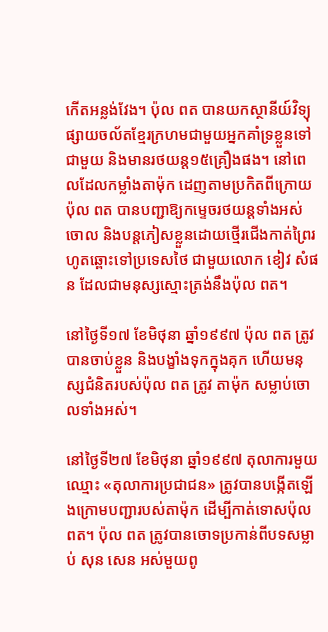កើតអន្លង់វែង។ ប៉ុល ពត បានយកស្ថានីយ៍វិទ្យុផ្សាយចល័តខ្មែរក្រហមជាមួយអ្នកគាំទ្រខ្លួនទៅជាមួយ និងមានរថយន្ត១៥គ្រឿងផង។ នៅពេលដែលកម្លាំងតាម៉ុក ដេញតាមប្រកិតពីក្រោយ ប៉ុល ពត បានបញ្ជាឱ្យកម្ទេចរថយន្តទាំងអស់ចោល និងបន្តភៀសខ្លួនដោយថ្មើរជើងកាត់ព្រៃរហូតឆ្ពោះទៅប្រទេសថៃ ជាមួយលោក ខៀវ សំផន ដែលជាមនុស្សស្មោះត្រង់នឹងប៉ុល ពត។

នៅថ្ងៃទី១៧ ខែមិថុនា ឆ្នាំ១៩៩៧ ប៉ុល ពត ត្រូវបានចាប់ខ្លួន និងបង្ខាំងទុកក្នុងគុក ហើយមនុស្សជំនិតរបស់ប៉ុល ពត ត្រូវ តាម៉ុក សម្លាប់ចោលទាំងអស់។

នៅថ្ងៃទី២៧ ខែមិថុនា ឆ្នាំ១៩៩៧ តុលាការមួយឈ្មោះ «តុលាការប្រជាជន» ត្រូវបានបង្កើតឡើងក្រោមបញ្ជារបស់តាម៉ុក ដើម្បីកាត់ទោសប៉ុល ពត។ ប៉ុល ពត ត្រូវបានចោទប្រកាន់ពីបទសម្លាប់ សុន សេន អស់មួយពូ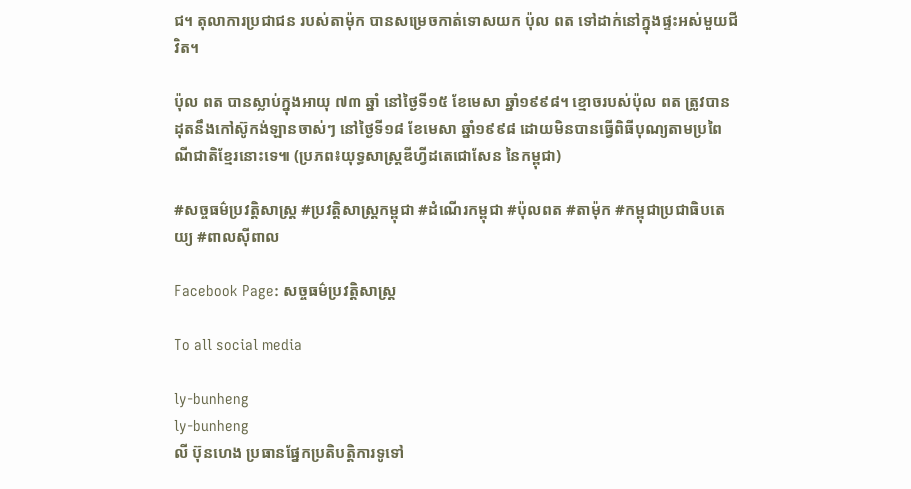ជ។ តុលាការប្រជាជន របស់តាម៉ុក បានសម្រេចកាត់ទោសយក ប៉ុល ពត ទៅដាក់នៅក្នុងផ្ទះអស់មួយជីវិត។

ប៉ុល ពត បានស្លាប់ក្នុងអាយុ ៧៣ ឆ្នាំ នៅថ្ងៃទី១៥ ខែមេសា ឆ្នាំ១៩៩៨។ ខ្មោចរបស់ប៉ុល ពត ត្រូវបានដុតនឹងកៅស៊ូកង់ឡានចាស់ៗ នៅថ្ងៃទី១៨ ខែមេសា ឆ្នាំ១៩៩៨ ដោយមិនបានធ្វើពិធីបុណ្យតាមប្រពៃណីជាតិខ្មែរនោះទេ៕ (ប្រភព៖យុទ្ធសាស្ត្រឌីហ្វីដតេជោសែន នៃកម្ពុជា)

#សច្ចធម៌ប្រវត្ដិសាស្រ្ដ #ប្រវត្ដិសាស្រ្ដកម្ពុជា #ដំណើរកម្ពុជា #ប៉ុលពត #តាម៉ុក #កម្ពុជាប្រជាធិបតេយ្យ #ពាលស៊ីពាល

Facebook Page: សច្ចធម៌ប្រវត្ដិសាស្រ្ដ

To all social media

ly-bunheng
ly-bunheng
លី ប៊ុនហេង ប្រធានផ្នែកប្រតិបត្ដិការទូទៅ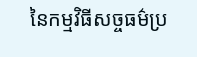នៃកម្មវិធីសច្ចធម៌ប្រ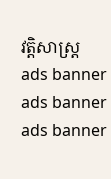វត្ដិសាស្រ្ដ
ads banner
ads banner
ads banner